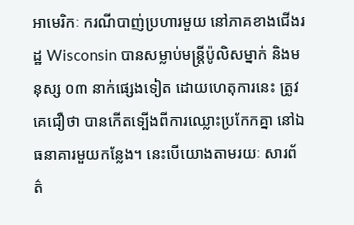អាមេរិកៈ ករណីបាញ់ប្រហារមួយ នៅភាគខាងជើងរដ្ឋ Wisconsin បានសម្លាប់មន្ត្រីប៉ូលិសម្នាក់ និងមនុស្ស ០៣ នាក់ផ្សេងទៀត ដោយហេតុការនេះ ត្រូវគេជឿថា បានកើតទ្បើងពីការឈ្លោះប្រកែកគ្នា នៅឯធនាគារមួយកន្លែង។ នេះបើយោងតាមរយៈ សារព័ត៌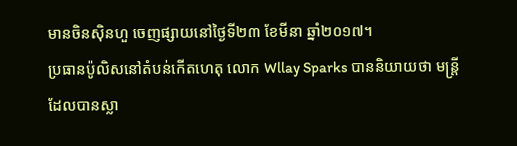មានចិនស៊ិនហួ ចេញផ្សាយនៅថ្ងៃទី២៣ ខែមីនា ឆ្នាំ២០១៧។
ប្រធានប៉ូលិសនៅតំបន់កើតហេតុ លោក Wllay Sparks បាននិយាយថា មន្ត្រីដែលបានស្លា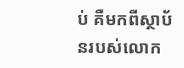ប់ គឺមកពីស្ថាប័នរបស់លោក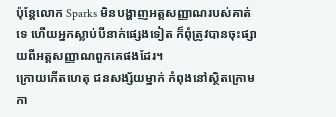ប៉ុន្តែលោក Sparks មិនបង្ហាញអត្តសញ្ញាណរបស់គាត់ទេ ហើយអ្នកស្លាប់បីនាក់ផ្សេងទៀត ក៏ពុំត្រូវបានចុះផ្សាយពីអត្តសញ្ញាណពួកគេផងដែរ។
ក្រោយកើតហេតុ ជនសង្ស័យម្នាក់ កំពុងនៅស្ថិតក្រោមកា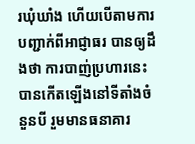រឃុំឃាំង ហើយបើតាមការបញ្ជាក់ពីអាជ្ញាធរ បានឲ្យដឹងថា ការបាញ់ប្រហារនេះ បានកើតឡើងនៅទីតាំងចំនួនបី រួមមានធនាគារ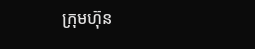ក្រុមហ៊ុន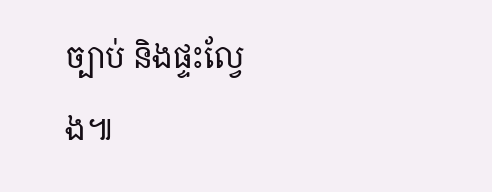ច្បាប់ និងផ្ទះល្វែង៕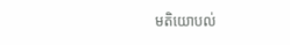មតិយោបល់